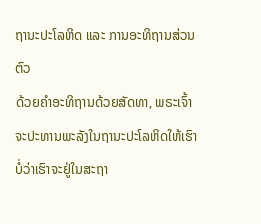ຖານະປະໂລຫິດ ແລະ ການອະທິຖານສ່ວນຕົວ
ດ້ວຍຄຳອະທິຖານດ້ວຍສັດທາ, ພຣະເຈົ້າຈະປະທານພະລັງໃນຖານະປະໂລຫິດໃຫ້ເຮົາ ບໍ່ວ່າເຮົາຈະຢູ່ໃນສະຖາ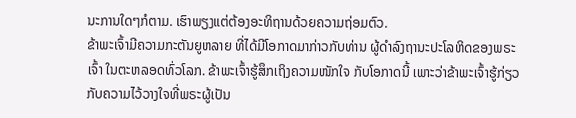ນະການໃດໆກໍຕາມ. ເຮົາພຽງແຕ່ຕ້ອງອະທິຖານດ້ວຍຄວາມຖ່ອມຕົວ.
ຂ້າພະເຈົ້າມີຄວາມກະຕັນຍູຫລາຍ ທີ່ໄດ້ມີໂອກາດມາກ່າວກັບທ່ານ ຜູ້ດຳລົງຖານະປະໂລຫິດຂອງພຣະເຈົ້າ ໃນຕະຫລອດທົ່ວໂລກ. ຂ້າພະເຈົ້າຮູ້ສຶກເຖິງຄວາມໜັກໃຈ ກັບໂອກາດນີ້ ເພາະວ່າຂ້າພະເຈົ້າຮູ້ກ່ຽວກັບຄວາມໄວ້ວາງໃຈທີ່ພຣະຜູ້ເປັນ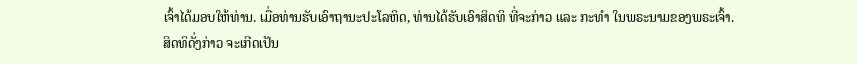ເຈົ້າໄດ້ມອບໃຫ້ທ່ານ. ເມື່ອທ່ານຮັບເອົາຖານະປະໂລຫິດ, ທ່ານໄດ້ຮັບເອົາສິດທິ ທີ່ຈະກ່າວ ແລະ ກະທຳ ໃນພຣະນາມຂອງພຣະເຈົ້າ.
ສິດທິດັ່ງກ່າວ ຈະເກີດເປັນ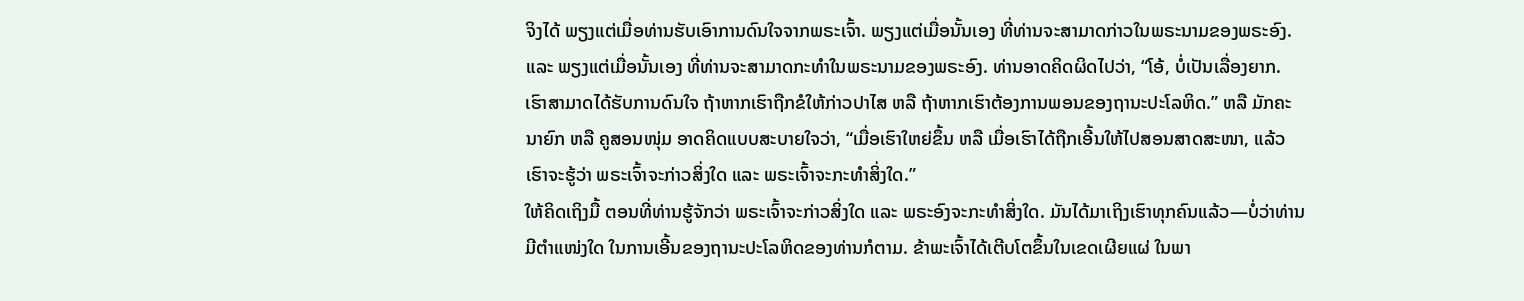ຈິງໄດ້ ພຽງແຕ່ເມື່ອທ່ານຮັບເອົາການດົນໃຈຈາກພຣະເຈົ້າ. ພຽງແຕ່ເມື່ອນັ້ນເອງ ທີ່ທ່ານຈະສາມາດກ່າວໃນພຣະນາມຂອງພຣະອົງ. ແລະ ພຽງແຕ່ເມື່ອນັ້ນເອງ ທີ່ທ່ານຈະສາມາດກະທຳໃນພຣະນາມຂອງພຣະອົງ. ທ່ານອາດຄິດຜິດໄປວ່າ, “ໂອ້, ບໍ່ເປັນເລື່ອງຍາກ. ເຮົາສາມາດໄດ້ຮັບການດົນໃຈ ຖ້າຫາກເຮົາຖືກຂໍໃຫ້ກ່າວປາໄສ ຫລື ຖ້າຫາກເຮົາຕ້ອງການພອນຂອງຖານະປະໂລຫິດ.” ຫລື ມັກຄະນາຍົກ ຫລື ຄູສອນໜຸ່ມ ອາດຄິດແບບສະບາຍໃຈວ່າ, “ເມື່ອເຮົາໃຫຍ່ຂຶ້ນ ຫລື ເມື່ອເຮົາໄດ້ຖືກເອີ້ນໃຫ້ໄປສອນສາດສະໜາ, ແລ້ວເຮົາຈະຮູ້ວ່າ ພຣະເຈົ້າຈະກ່າວສິ່ງໃດ ແລະ ພຣະເຈົ້າຈະກະທຳສິ່ງໃດ.”
ໃຫ້ຄິດເຖິງມື້ ຕອນທີ່ທ່ານຮູ້ຈັກວ່າ ພຣະເຈົ້າຈະກ່າວສິ່ງໃດ ແລະ ພຣະອົງຈະກະທຳສິ່ງໃດ. ມັນໄດ້ມາເຖິງເຮົາທຸກຄົນແລ້ວ—ບໍ່ວ່າທ່ານມີຕຳແໜ່ງໃດ ໃນການເອີ້ນຂອງຖານະປະໂລຫິດຂອງທ່ານກໍຕາມ. ຂ້າພະເຈົ້າໄດ້ເຕີບໂຕຂຶ້ນໃນເຂດເຜີຍແຜ່ ໃນພາ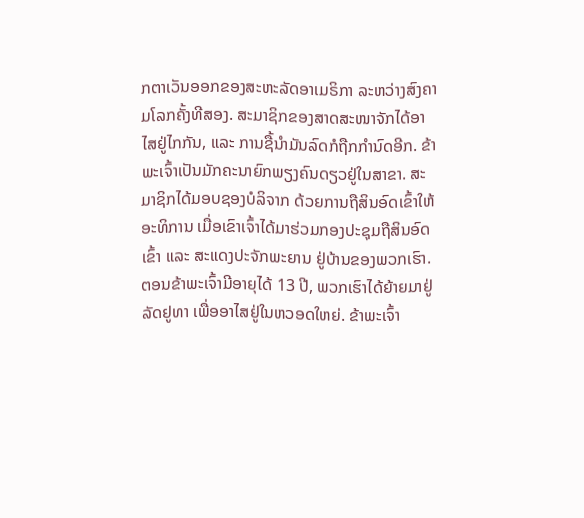ກຕາເວັນອອກຂອງສະຫະລັດອາເມຣິກາ ລະຫວ່າງສົງຄາມໂລກຄັ້ງທີສອງ. ສະມາຊິກຂອງສາດສະໜາຈັກໄດ້ອາໄສຢູ່ໄກກັນ, ແລະ ການຊື້ນຳມັນລົດກໍຖືກກຳນົດອີກ. ຂ້າພະເຈົ້າເປັນມັກຄະນາຍົກພຽງຄົນດຽວຢູ່ໃນສາຂາ. ສະມາຊິກໄດ້ມອບຊອງບໍລິຈາກ ດ້ວຍການຖືສິນອົດເຂົ້າໃຫ້ອະທິການ ເມື່ອເຂົາເຈົ້າໄດ້ມາຮ່ວມກອງປະຊຸມຖືສິນອົດເຂົ້າ ແລະ ສະແດງປະຈັກພະຍານ ຢູ່ບ້ານຂອງພວກເຮົາ.
ຕອນຂ້າພະເຈົ້າມີອາຍຸໄດ້ 13 ປີ, ພວກເຮົາໄດ້ຍ້າຍມາຢູ່ລັດຢູທາ ເພື່ອອາໄສຢູ່ໃນຫວອດໃຫຍ່. ຂ້າພະເຈົ້າ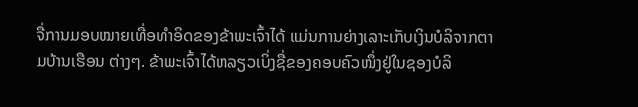ຈື່ການມອບໝາຍເທື່ອທຳອິດຂອງຂ້າພະເຈົ້າໄດ້ ແມ່ນການຍ່າງເລາະເກັບເງິນບໍລິຈາກຕາມບ້ານເຮືອນ ຕ່າງໆ. ຂ້າພະເຈົ້າໄດ້ຫລຽວເບິ່ງຊື່ຂອງຄອບຄົວໜຶ່ງຢູ່ໃນຊອງບໍລິ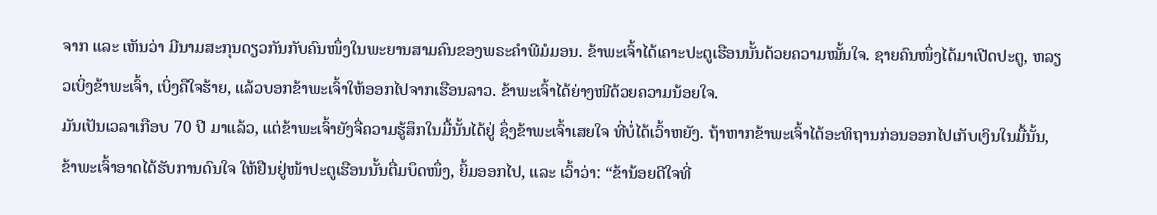ຈາກ ແລະ ເຫັນວ່າ ມີນາມສະກຸນດຽວກັນກັບຄົນໜຶ່ງໃນພະຍານສາມຄົນຂອງພຣະຄຳພີມໍມອນ. ຂ້າພະເຈົ້າໄດ້ເຄາະປະຕູເຮືອນນັ້ນດ້ວຍຄວາມໝັ້ນໃຈ. ຊາຍຄົນໜຶ່ງໄດ້ມາເປີດປະຕູ, ຫລຽວເບິ່ງຂ້າພະເຈົ້າ, ເບິ່ງຄືໃຈຮ້າຍ, ແລ້ວບອກຂ້າພະເຈົ້າໃຫ້ອອກໄປຈາກເຮືອນລາວ. ຂ້າພະເຈົ້າໄດ້ຍ່າງໜີດ້ວຍຄວາມນ້ອຍໃຈ.
ມັນເປັນເວລາເກືອບ 70 ປີ ມາແລ້ວ, ແຕ່ຂ້າພະເຈົ້າຍັງຈື່ຄວາມຮູ້ສຶກໃນມື້ນັ້ນໄດ້ຢູ່ ຊຶ່ງຂ້າພະເຈົ້າເສຍໃຈ ທີ່ບໍ່ໄດ້ເວົ້າຫຍັງ. ຖ້າຫາກຂ້າພະເຈົ້າໄດ້ອະທິຖານກ່ອນອອກໄປເກັບເງິນໃນມື້ນັ້ນ, ຂ້າພະເຈົ້າອາດໄດ້ຮັບການດົນໃຈ ໃຫ້ຢືນຢູ່ໜ້າປະຕູເຮືອນນັ້ນຕື່ມບຶດໜຶ່ງ, ຍິ້ມອອກໄປ, ແລະ ເວົ້າວ່າ: “ຂ້ານ້ອຍດີໃຈທີ່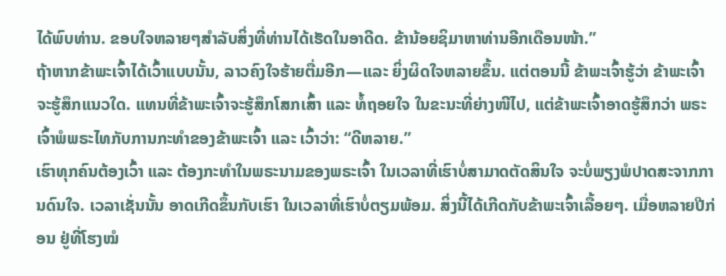ໄດ້ພົບທ່ານ. ຂອບໃຈຫລາຍໆສຳລັບສິ່ງທີ່ທ່ານໄດ້ເຮັດໃນອາດີດ. ຂ້ານ້ອຍຊິມາຫາທ່ານອີກເດືອນໜ້າ.”
ຖ້າຫາກຂ້າພະເຈົ້າໄດ້ເວົ້າແບບນັ້ນ, ລາວຄົງໃຈຮ້າຍຕື່ມອີກ—ແລະ ຍິ່ງຜິດໃຈຫລາຍຂຶ້ນ. ແຕ່ຕອນນີ້ ຂ້າພະເຈົ້າຮູ້ວ່າ ຂ້າພະເຈົ້າຈະຮູ້ສຶກແນວໃດ. ແທນທີ່ຂ້າພະເຈົ້າຈະຮູ້ສຶກໂສກເສົ້າ ແລະ ທໍ້ຖອຍໃຈ ໃນຂະນະທີ່ຍ່າງໜີໄປ, ແຕ່ຂ້າພະເຈົ້າອາດຮູ້ສຶກວ່າ ພຣະເຈົ້າພໍພຣະໄທກັບການກະທຳຂອງຂ້າພະເຈົ້າ ແລະ ເວົ້າວ່າ: “ດີຫລາຍ.”
ເຮົາທຸກຄົນຕ້ອງເວົ້າ ແລະ ຕ້ອງກະທຳໃນພຣະນາມຂອງພຣະເຈົ້າ ໃນເວລາທີ່ເຮົາບໍ່ສາມາດຕັດສິນໃຈ ຈະບໍ່ພຽງພໍປາດສະຈາກການດົນໃຈ. ເວລາເຊັ່ນນັ້ນ ອາດເກີດຂຶ້ນກັບເຮົາ ໃນເວລາທີ່ເຮົາບໍ່ຕຽມພ້ອມ. ສິ່ງນີ້ໄດ້ເກີດກັບຂ້າພະເຈົ້າເລື້ອຍໆ. ເມື່ອຫລາຍປີກ່ອນ ຢູ່ທີ່ໂຮງໝໍ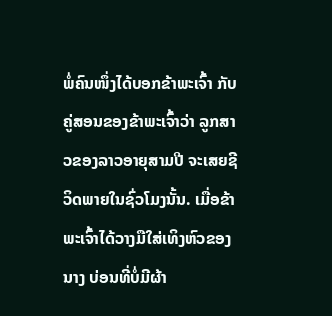ພໍ່ຄົນໜຶ່ງໄດ້ບອກຂ້າພະເຈົ້າ ກັບຄູ່ສອນຂອງຂ້າພະເຈົ້າວ່າ ລູກສາວຂອງລາວອາຍຸສາມປີ ຈະເສຍຊີວິດພາຍໃນຊົ່ວໂມງນັ້ນ. ເມື່ອຂ້າພະເຈົ້າໄດ້ວາງມືໃສ່ເທິງຫົວຂອງນາງ ບ່ອນທີ່ບໍ່ມີຜ້າ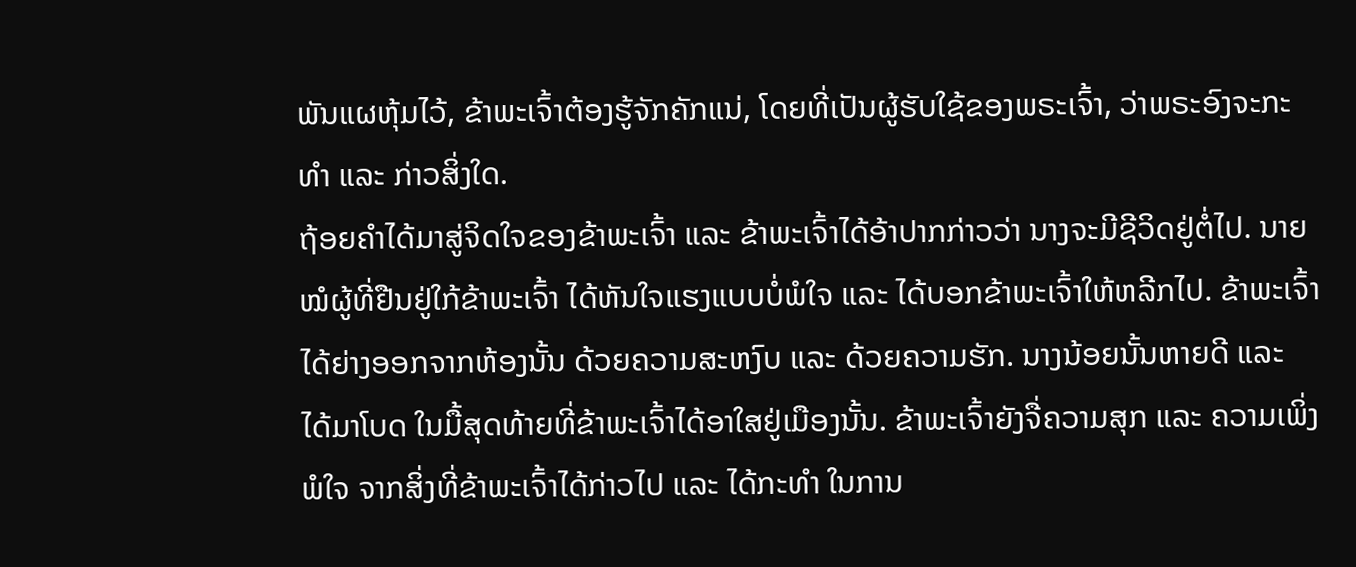ພັນແຜຫຸ້ມໄວ້, ຂ້າພະເຈົ້າຕ້ອງຮູ້ຈັກຄັກແນ່, ໂດຍທີ່ເປັນຜູ້ຮັບໃຊ້ຂອງພຣະເຈົ້າ, ວ່າພຣະອົງຈະກະທຳ ແລະ ກ່າວສິ່ງໃດ.
ຖ້ອຍຄຳໄດ້ມາສູ່ຈິດໃຈຂອງຂ້າພະເຈົ້າ ແລະ ຂ້າພະເຈົ້າໄດ້ອ້າປາກກ່າວວ່າ ນາງຈະມີຊີວິດຢູ່ຕໍ່ໄປ. ນາຍໝໍຜູ້ທີ່ຢືນຢູ່ໃກ້ຂ້າພະເຈົ້າ ໄດ້ຫັນໃຈແຮງແບບບໍ່ພໍໃຈ ແລະ ໄດ້ບອກຂ້າພະເຈົ້າໃຫ້ຫລີກໄປ. ຂ້າພະເຈົ້າໄດ້ຍ່າງອອກຈາກຫ້ອງນັ້ນ ດ້ວຍຄວາມສະຫງົບ ແລະ ດ້ວຍຄວາມຮັກ. ນາງນ້ອຍນັ້ນຫາຍດີ ແລະ ໄດ້ມາໂບດ ໃນມື້ສຸດທ້າຍທີ່ຂ້າພະເຈົ້າໄດ້ອາໃສຢູ່ເມືອງນັ້ນ. ຂ້າພະເຈົ້າຍັງຈື່ຄວາມສຸກ ແລະ ຄວາມເພິ່ງພໍໃຈ ຈາກສິ່ງທີ່ຂ້າພະເຈົ້າໄດ້ກ່າວໄປ ແລະ ໄດ້ກະທຳ ໃນການ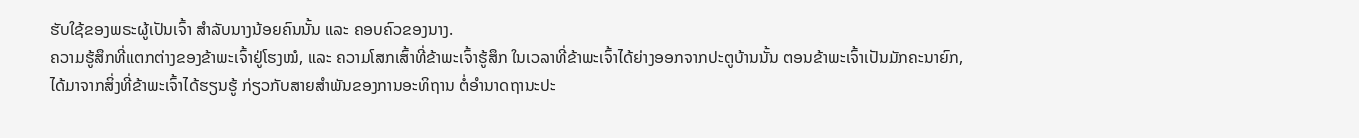ຮັບໃຊ້ຂອງພຣະຜູ້ເປັນເຈົ້າ ສຳລັບນາງນ້ອຍຄົນນັ້ນ ແລະ ຄອບຄົວຂອງນາງ.
ຄວາມຮູ້ສຶກທີ່ແຕກຕ່າງຂອງຂ້າພະເຈົ້າຢູ່ໂຮງໝໍ, ແລະ ຄວາມໂສກເສົ້າທີ່ຂ້າພະເຈົ້າຮູ້ສຶກ ໃນເວລາທີ່ຂ້າພະເຈົ້າໄດ້ຍ່າງອອກຈາກປະຕູບ້ານນັ້ນ ຕອນຂ້າພະເຈົ້າເປັນມັກຄະນາຍົກ, ໄດ້ມາຈາກສິ່ງທີ່ຂ້າພະເຈົ້າໄດ້ຮຽນຮູ້ ກ່ຽວກັບສາຍສຳພັນຂອງການອະທິຖານ ຕໍ່ອຳນາດຖານະປະ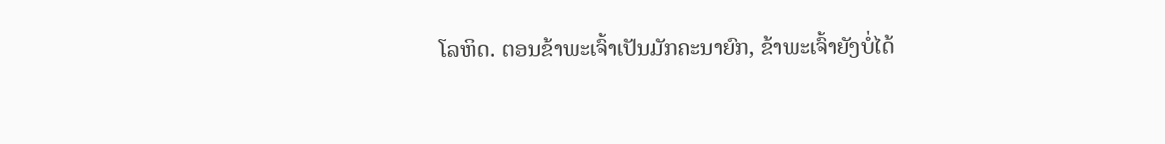ໂລຫິດ. ຕອນຂ້າພະເຈົ້າເປັນມັກຄະນາຍົກ, ຂ້າພະເຈົ້າຍັງບໍ່ໄດ້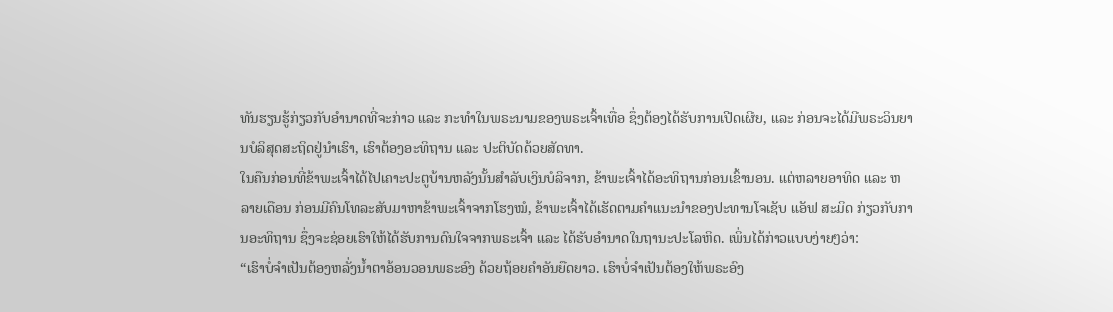ທັນຮຽນຮູ້ກ່ຽວກັບອຳນາດທີ່ຈະກ່າວ ແລະ ກະທຳໃນພຣະນາມຂອງພຣະເຈົ້າເທື່ອ ຊຶ່ງຕ້ອງໄດ້ຮັບການເປີດເຜີຍ, ແລະ ກ່ອນຈະໄດ້ມີພຣະວິນຍານບໍລິສຸດສະຖິດຢູ່ນຳເຮົາ, ເຮົາຕ້ອງອະທິຖານ ແລະ ປະຕິບັດດ້ວຍສັດທາ.
ໃນຄືນກ່ອນທີ່ຂ້າພະເຈົ້າໄດ້ໄປເຄາະປະຕູບ້ານຫລັງນັ້ນສຳລັບເງິນບໍລິຈາກ, ຂ້າພະເຈົ້າໄດ້ອະທິຖານກ່ອນເຂົ້ານອນ. ແຕ່ຫລາຍອາທິດ ແລະ ຫລາຍເດືອນ ກ່ອນມີຄົນໂທລະສັບມາຫາຂ້າພະເຈົ້າຈາກໂຮງໝໍ, ຂ້າພະເຈົ້າໄດ້ເຮັດຕາມຄຳແນະນຳຂອງປະທານໂຈເຊັບ ແອັຟ ສະມິດ ກ່ຽວກັບການອະທິຖານ ຊຶ່ງຈະຊ່ອຍເຮົາໃຫ້ໄດ້ຮັບການດົນໃຈຈາກພຣະເຈົ້າ ແລະ ໄດ້ຮັບອຳນາດໃນຖານະປະໂລຫິດ. ເພິ່ນໄດ້ກ່າວແບບງ່າຍໆວ່າ:
“ເຮົາບໍ່ຈຳເປັນຕ້ອງຫລັ່ງນ້ຳຕາອ້ອນວອນພຣະອົງ ດ້ວຍຖ້ອຍຄຳອັນຍືດຍາວ. ເຮົາບໍ່ຈຳເປັນຕ້ອງໃຫ້ພຣະອົງ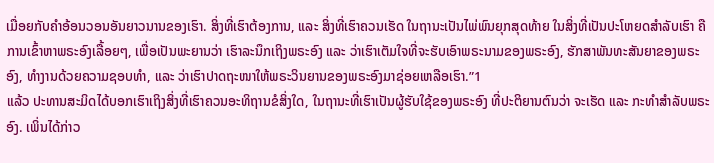ເມື່ອຍກັບຄຳອ້ອນວອນອັນຍາວນານຂອງເຮົາ. ສິ່ງທີ່ເຮົາຕ້ອງການ, ແລະ ສິ່ງທີ່ເຮົາຄວນເຮັດ ໃນຖານະເປັນໄພ່ພົນຍຸກສຸດທ້າຍ ໃນສິ່ງທີ່ເປັນປະໂຫຍດສຳລັບເຮົາ ຄືການເຂົ້າຫາພຣະອົງເລື້ອຍໆ, ເພື່ອເປັນພະຍານວ່າ ເຮົາລະນຶກເຖິງພຣະອົງ ແລະ ວ່າເຮົາເຕັມໃຈທີ່ຈະຮັບເອົາພຣະນາມຂອງພຣະອົງ, ຮັກສາພັນທະສັນຍາຂອງພຣະອົງ, ທຳງານດ້ວຍຄວາມຊອບທຳ, ແລະ ວ່າເຮົາປາດຖະໜາໃຫ້ພຣະວິນຍານຂອງພຣະອົງມາຊ່ອຍເຫລືອເຮົາ.”1
ແລ້ວ ປະທານສະມິດໄດ້ບອກເຮົາເຖິງສິ່ງທີ່ເຮົາຄວນອະທິຖານຂໍສິ່ງໃດ, ໃນຖານະທີ່ເຮົາເປັນຜູ້ຮັບໃຊ້ຂອງພຣະອົງ ທີ່ປະຕິຍານຕົນວ່າ ຈະເຮັດ ແລະ ກະທຳສຳລັບພຣະອົງ. ເພິ່ນໄດ້ກ່າວ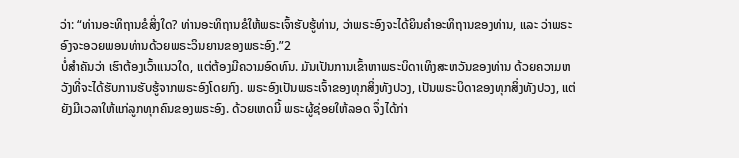ວ່າ: “ທ່ານອະທິຖານຂໍສິ່ງໃດ? ທ່ານອະທິຖານຂໍໃຫ້ພຣະເຈົ້າຮັບຮູ້ທ່ານ, ວ່າພຣະອົງຈະໄດ້ຍິນຄຳອະທິຖານຂອງທ່ານ, ແລະ ວ່າພຣະອົງຈະອວຍພອນທ່ານດ້ວຍພຣະວິນຍານຂອງພຣະອົງ.”2
ບໍ່ສຳຄັນວ່າ ເຮົາຕ້ອງເວົ້າແນວໃດ, ແຕ່ຕ້ອງມີຄວາມອົດທົນ. ມັນເປັນການເຂົ້າຫາພຣະບິດາເທິງສະຫວັນຂອງທ່ານ ດ້ວຍຄວາມຫວັງທີ່ຈະໄດ້ຮັບການຮັບຮູ້ຈາກພຣະອົງໂດຍກົງ. ພຣະອົງເປັນພຣະເຈົ້າຂອງທຸກສິ່ງທັງປວງ, ເປັນພຣະບິດາຂອງທຸກສິ່ງທັງປວງ, ແຕ່ຍັງມີເວລາໃຫ້ແກ່ລູກທຸກຄົນຂອງພຣະອົງ. ດ້ວຍເຫດນີ້ ພຣະຜູ້ຊ່ອຍໃຫ້ລອດ ຈຶ່ງໄດ້ກ່າ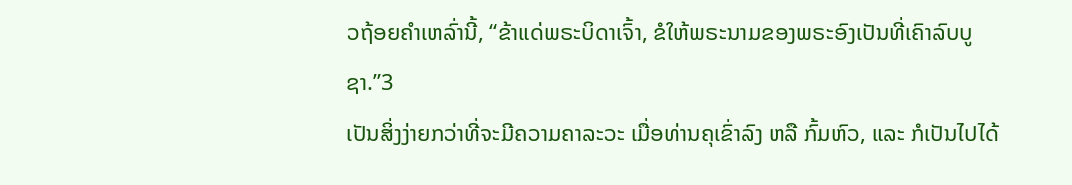ວຖ້ອຍຄຳເຫລົ່ານີ້, “ຂ້າແດ່ພຣະບິດາເຈົ້າ, ຂໍໃຫ້ພຣະນາມຂອງພຣະອົງເປັນທີ່ເຄົາລົບບູຊາ.”3
ເປັນສິ່ງງ່າຍກວ່າທີ່ຈະມີຄວາມຄາລະວະ ເມື່ອທ່ານຄຸເຂົ່າລົງ ຫລື ກົ້ມຫົວ, ແລະ ກໍເປັນໄປໄດ້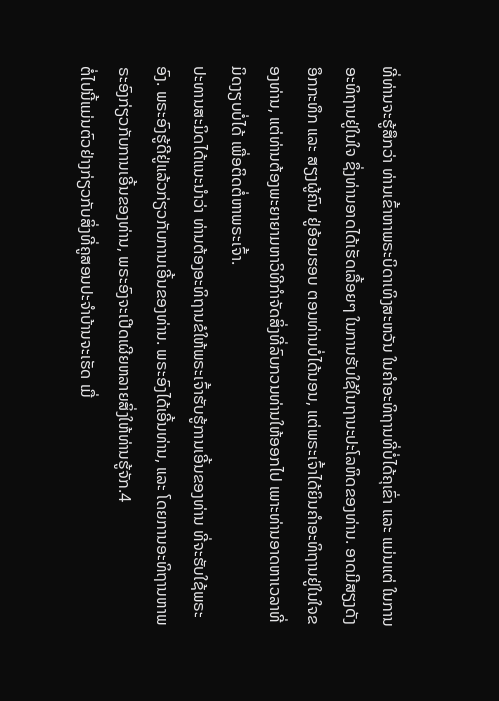ທີ່ທ່ານຈະຮູ້ສຶກວ່າ ທ່ານເຂົ້າຫາພຣະບິດາເທິງສະຫວັນ ໃນຄຳອະທິຖານທີ່ບໍ່ໄດ້ຄຸເຂົ່າ ແລະ ແມ່ນແຕ່ ໃນການອະທິຖານຢູ່ໃນໃຈ ຊຶ່ງທ່ານອາດໄດ້ເຮັດເລື້ອຍໆ ໃນການຮັບໃຊ້ໃນຖານະປະໂລຫິດຂອງທ່ານ. ອາດມີສຽງດັງອຶກກະທຶກ ແລະ ສຽງຜູ້ຄົນ ຢູ່ອ້ອມຮອບ ຕອນທ່ານບໍ່ໄດ້ນອນ, ແຕ່ພຣະເຈົ້າໄດ້ຍິນຄຳອະທິຖານຢູ່ໃນໃຈຂອງທ່ານ, ແຕ່ທ່ານຕ້ອງພະຍາຍາມຫາວິທີກຳຈັດສິ່ງທີ່ລົບກວນທ່ານໃຫ້ອອກໄປ ເພາະທ່ານອາດຫາເວລາທີ່ມິດງຽບບໍ່ໄດ້ ເພື່ອຕິດຕໍ່ຫາພຣະເຈົ້າ.
ປະທານສະມິດໄດ້ແນະນຳວ່າ ທ່ານຕ້ອງອະທິຖານຂໍໃຫ້ພຣະເຈົ້າຮັບຮູ້ການເອີ້ນຂອງທ່ານ ທີ່ຈະຮັບໃຊ້ພຣະອົງ. ພຣະອົງຮູ້ດີຢູ່ແລ້ວກ່ຽວກັບການເອີ້ນຂອງທ່ານ. ພຣະອົງໄດ້ເອີ້ນທ່ານ, ແລະ ໂດຍການອະທິຖານຫາພຣະອົງກ່ຽວກັບການເອີ້ນຂອງທ່ານ, ພຣະອົງຈະເປີດເຜີຍຫລາຍສິ່ງໃຫ້ທ່ານຮູ້ຈັກ.4
ຕໍ່ໄປນີ້ແມ່ນຕົວຢ່າງກ່ຽວກັບສິ່ງທີ່ຄູສອນປະຈຳບ້ານຈະເຮັດ ເມື່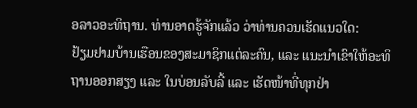ອລາວອະທິຖານ. ທ່ານອາດຮູ້ຈັກແລ້ວ ວ່າທ່ານຄວນເຮັດແນວໃດ:
ຢ້ຽມຢາມບ້ານເຮືອນຂອງສະມາຊິກແຕ່ລະຄົນ, ແລະ ແນະນຳເຂົາໃຫ້ອະທິຖານອອກສຽງ ແລະ ໃນບ່ອນລັບລີ້ ແລະ ເຮັດໜ້າທີ່ທຸກຢ່າ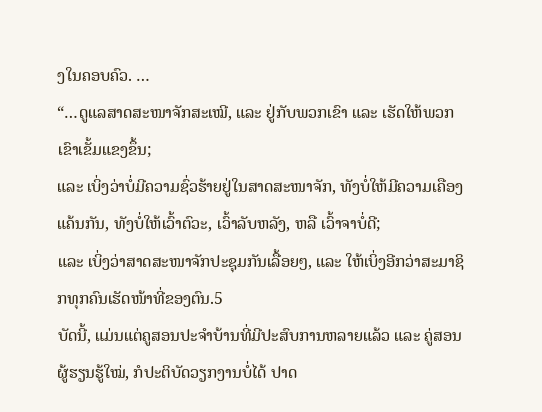ງໃນຄອບຄົວ. …
“…ດູແລສາດສະໜາຈັກສະເໝີ, ແລະ ຢູ່ກັບພວກເຂົາ ແລະ ເຮັດໃຫ້ພວກເຂົາເຂັ້ມແຂງຂຶ້ນ;
ແລະ ເບິ່ງວ່າບໍ່ມີຄວາມຊົ່ວຮ້າຍຢູ່ໃນສາດສະໜາຈັກ, ທັງບໍ່ໃຫ້ມີຄວາມເຄືອງແຄ້ນກັນ, ທັງບໍ່ໃຫ້ເວົ້າຕົວະ, ເວົ້າລັບຫລັງ, ຫລື ເວົ້າຈາບໍ່ດີ;
ແລະ ເບິ່ງວ່າສາດສະໜາຈັກປະຊຸມກັນເລື້ອຍໆ, ແລະ ໃຫ້ເບິ່ງອີກວ່າສະມາຊິກທຸກຄົນເຮັດໜ້າທີ່ຂອງຕົນ.5
ບັດນີ້, ແມ່ນແຕ່ຄູສອນປະຈຳບ້ານທີ່ມີປະສົບການຫລາຍແລ້ວ ແລະ ຄູ່ສອນຜູ້ຮຽນຮູ້ໃໝ່, ກໍປະຕິບັດວຽກງານບໍ່ໄດ້ ປາດ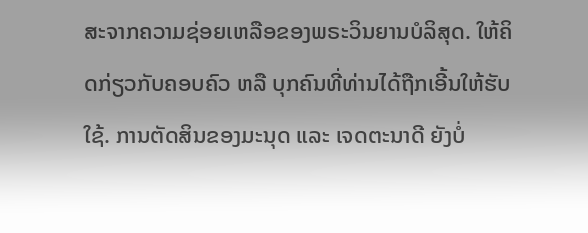ສະຈາກຄວາມຊ່ອຍເຫລືອຂອງພຣະວິນຍານບໍລິສຸດ. ໃຫ້ຄິດກ່ຽວກັບຄອບຄົວ ຫລື ບຸກຄົນທີ່ທ່ານໄດ້ຖືກເອີ້ນໃຫ້ຮັບໃຊ້. ການຕັດສິນຂອງມະນຸດ ແລະ ເຈດຕະນາດີ ຍັງບໍ່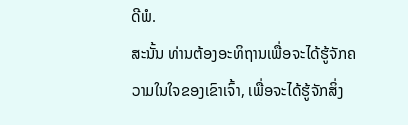ດີພໍ.
ສະນັ້ນ ທ່ານຕ້ອງອະທິຖານເພື່ອຈະໄດ້ຮູ້ຈັກຄວາມໃນໃຈຂອງເຂົາເຈົ້າ, ເພື່ອຈະໄດ້ຮູ້ຈັກສິ່ງ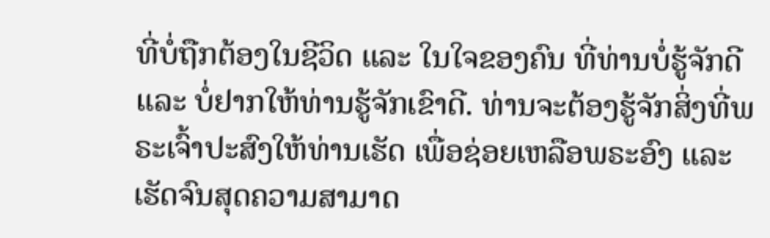ທີ່ບໍ່ຖືກຕ້ອງໃນຊີວິດ ແລະ ໃນໃຈຂອງຄົນ ທີ່ທ່ານບໍ່ຮູ້ຈັກດີ ແລະ ບໍ່ຢາກໃຫ້ທ່ານຮູ້ຈັກເຂົາດີ. ທ່ານຈະຕ້ອງຮູ້ຈັກສິ່ງທີ່ພຣະເຈົ້າປະສົງໃຫ້ທ່ານເຮັດ ເພື່ອຊ່ອຍເຫລືອພຣະອົງ ແລະ ເຮັດຈົນສຸດຄວາມສາມາດ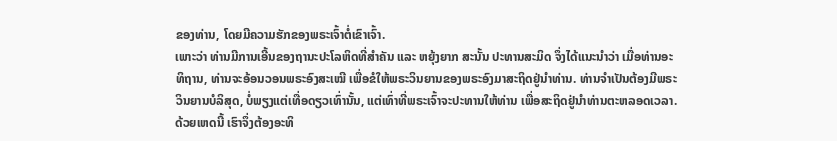ຂອງທ່ານ, ໂດຍມີຄວາມຮັກຂອງພຣະເຈົ້າຕໍ່ເຂົາເຈົ້າ.
ເພາະວ່າ ທ່ານມີການເອີ້ນຂອງຖານະປະໂລຫິດທີ່ສຳຄັນ ແລະ ຫຍຸ້ງຍາກ ສະນັ້ນ ປະທານສະມິດ ຈຶ່ງໄດ້ແນະນຳວ່າ ເມື່ອທ່ານອະທິຖານ, ທ່ານຈະອ້ອນວອນພຣະອົງສະເໝີ ເພື່ອຂໍໃຫ້ພຣະວິນຍານຂອງພຣະອົງມາສະຖິດຢູ່ນຳທ່ານ. ທ່ານຈຳເປັນຕ້ອງມີພຣະວິນຍານບໍລິສຸດ, ບໍ່ພຽງແຕ່ເທື່ອດຽວເທົ່ານັ້ນ, ແຕ່ເທົ່າທີ່ພຣະເຈົ້າຈະປະທານໃຫ້ທ່ານ ເພື່ອສະຖິດຢູ່ນຳທ່ານຕະຫລອດເວລາ. ດ້ວຍເຫດນີ້ ເຮົາຈຶ່ງຕ້ອງອະທິ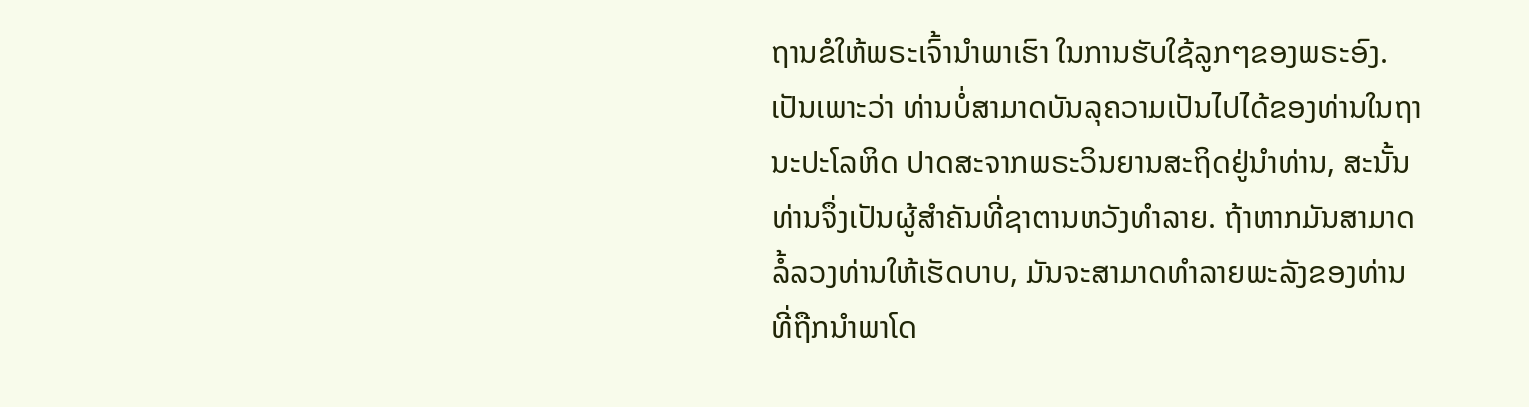ຖານຂໍໃຫ້ພຣະເຈົ້ານຳພາເຮົາ ໃນການຮັບໃຊ້ລູກໆຂອງພຣະອົງ.
ເປັນເພາະວ່າ ທ່ານບໍ່ສາມາດບັນລຸຄວາມເປັນໄປໄດ້ຂອງທ່ານໃນຖານະປະໂລຫິດ ປາດສະຈາກພຣະວິນຍານສະຖິດຢູ່ນຳທ່ານ, ສະນັ້ນທ່ານຈຶ່ງເປັນຜູ້ສຳຄັນທີ່ຊາຕານຫວັງທຳລາຍ. ຖ້າຫາກມັນສາມາດລໍ້ລວງທ່ານໃຫ້ເຮັດບາບ, ມັນຈະສາມາດທຳລາຍພະລັງຂອງທ່ານ ທີ່ຖືກນຳພາໂດ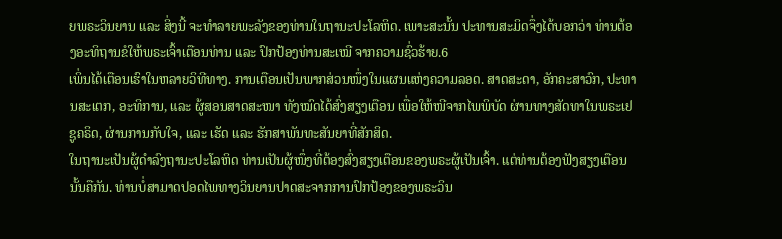ຍພຣະວິນຍານ ແລະ ສິ່ງນີ້ ຈະທຳລາຍພະລັງຂອງທ່ານໃນຖານະປະໂລຫິດ. ເພາະສະນັ້ນ ປະທານສະມິດຈຶ່ງໄດ້ບອກວ່າ ທ່ານຕ້ອງອະທິຖານຂໍໃຫ້ພຣະເຈົ້າເຕືອນທ່ານ ແລະ ປົກປ້ອງທ່ານສະເໝີ ຈາກຄວາມຊົ່ວຮ້າຍ.6
ເພິ່ນໄດ້ເຕືອນເຮົາໃນຫລາຍວິທີທາງ. ການເຕືອນເປັນພາກສ່ວນໜຶ່ງໃນແຜນແຫ່ງຄວາມລອດ. ສາດສະດາ, ອັກຄະສາວົກ, ປະທານສະເຕກ, ອະທິການ, ແລະ ຜູ້ສອນສາດສະໜາ ທັງໝົດໄດ້ສົ່ງສຽງເຕືອນ ເພື່ອໃຫ້ໜີຈາກໄພພິບັດ ຜ່ານທາງສັດທາໃນພຣະເຢຊູຄຣິດ, ຜ່ານການກັບໃຈ, ແລະ ເຮັດ ແລະ ຮັກສາພັນທະສັນຍາທີ່ສັກສິດ.
ໃນຖານະເປັນຜູ້ດຳລົງຖານະປະໂລຫິດ ທ່ານເປັນຜູ້ໜຶ່ງທີ່ຕ້ອງສົ່ງສຽງເຕືອນຂອງພຣະຜູ້ເປັນເຈົ້າ. ແຕ່ທ່ານຕ້ອງຟັງສຽງເຕືອນນັ້ນຄືກັນ. ທ່ານບໍ່ສາມາດປອດໄພທາງວິນຍານປາດສະຈາກການປົກປ້ອງຂອງພຣະວິນ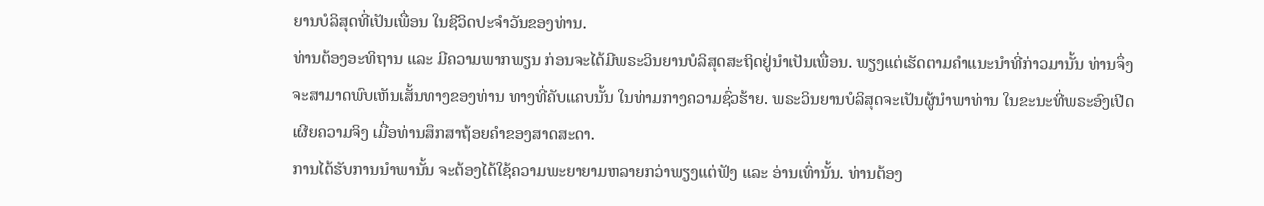ຍານບໍລິສຸດທີ່ເປັນເພື່ອນ ໃນຊີວິດປະຈຳວັນຂອງທ່ານ.
ທ່ານຕ້ອງອະທິຖານ ແລະ ມີຄວາມພາກພຽນ ກ່ອນຈະໄດ້ມີພຣະວິນຍານບໍລິສຸດສະຖິດຢູ່ນຳເປັນເພື່ອນ. ພຽງແຕ່ເຮັດຕາມຄຳແນະນຳທີ່ກ່າວມານັ້ນ ທ່ານຈຶ່ງຈະສາມາດພົບເຫັນເສັ້ນທາງຂອງທ່ານ ທາງທີ່ຄັບແຄບນັ້ນ ໃນທ່າມກາງຄວາມຊົ່ວຮ້າຍ. ພຣະວິນຍານບໍລິສຸດຈະເປັນຜູ້ນຳພາທ່ານ ໃນຂະນະທີ່ພຣະອົງເປີດເຜີຍຄວາມຈິງ ເມື່ອທ່ານສຶກສາຖ້ອຍຄຳຂອງສາດສະດາ.
ການໄດ້ຮັບການນຳພານັ້ນ ຈະຕ້ອງໄດ້ໃຊ້ຄວາມພະຍາຍາມຫລາຍກວ່າພຽງແຕ່ຟັງ ແລະ ອ່ານເທົ່ານັ້ນ. ທ່ານຕ້ອງ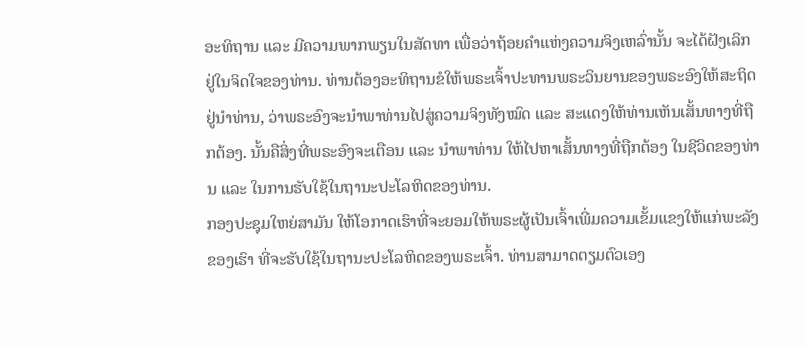ອະທິຖານ ແລະ ມີຄວາມພາກພຽນໃນສັດທາ ເພື່ອວ່າຖ້ອຍຄຳແຫ່ງຄວາມຈິງເຫລົ່ານັ້ນ ຈະໄດ້ຝັງເລິກຢູ່ໃນຈິດໃຈຂອງທ່ານ. ທ່ານຕ້ອງອະທິຖານຂໍໃຫ້ພຣະເຈົ້າປະທານພຣະວິນຍານຂອງພຣະອົງໃຫ້ສະຖິດຢູ່ນຳທ່ານ, ວ່າພຣະອົງຈະນຳພາທ່ານໄປສູ່ຄວາມຈິງທັງໝົດ ແລະ ສະແດງໃຫ້ທ່ານເຫັນເສັ້ນທາງທີ່ຖືກຕ້ອງ. ນັ້ນຄືສິ່ງທີ່ພຣະອົງຈະເຕືອນ ແລະ ນຳພາທ່ານ ໃຫ້ໄປຫາເສັ້ນທາງທີ່ຖືກຕ້ອງ ໃນຊີວິດຂອງທ່ານ ແລະ ໃນການຮັບໃຊ້ໃນຖານະປະໂລຫິດຂອງທ່ານ.
ກອງປະຊຸມໃຫຍ່ສາມັນ ໃຫ້ໂອກາດເຮົາທີ່ຈະຍອມໃຫ້ພຣະຜູ້ເປັນເຈົ້າເພີ່ມຄວາມເຂັ້ມແຂງໃຫ້ແກ່ພະລັງຂອງເຮົາ ທີ່ຈະຮັບໃຊ້ໃນຖານະປະໂລຫິດຂອງພຣະເຈົ້າ. ທ່ານສາມາດຕຽມຕົວເອງ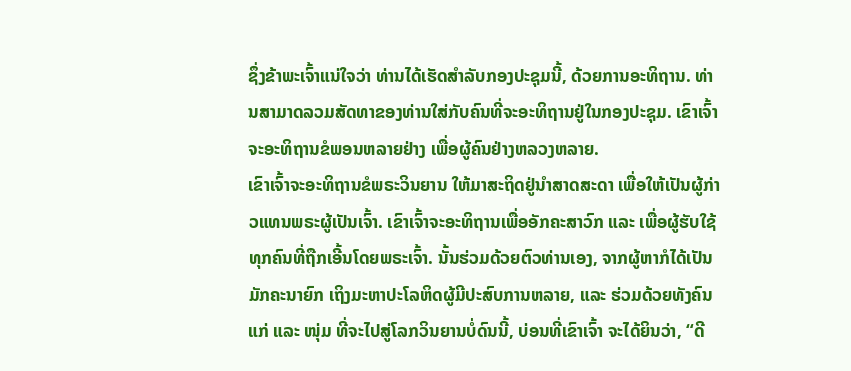ຊຶ່ງຂ້າພະເຈົ້າແນ່ໃຈວ່າ ທ່ານໄດ້ເຮັດສຳລັບກອງປະຊຸມນີ້, ດ້ວຍການອະທິຖານ. ທ່ານສາມາດລວມສັດທາຂອງທ່ານໃສ່ກັບຄົນທີ່ຈະອະທິຖານຢູ່ໃນກອງປະຊຸມ. ເຂົາເຈົ້າຈະອະທິຖານຂໍພອນຫລາຍຢ່າງ ເພື່ອຜູ້ຄົນຢ່າງຫລວງຫລາຍ.
ເຂົາເຈົ້າຈະອະທິຖານຂໍພຣະວິນຍານ ໃຫ້ມາສະຖິດຢູ່ນຳສາດສະດາ ເພື່ອໃຫ້ເປັນຜູ້ກ່າວແທນພຣະຜູ້ເປັນເຈົ້າ. ເຂົາເຈົ້າຈະອະທິຖານເພື່ອອັກຄະສາວົກ ແລະ ເພື່ອຜູ້ຮັບໃຊ້ທຸກຄົນທີ່ຖືກເອີ້ນໂດຍພຣະເຈົ້າ. ນັ້ນຮ່ວມດ້ວຍຕົວທ່ານເອງ, ຈາກຜູ້ຫາກໍໄດ້ເປັນມັກຄະນາຍົກ ເຖິງມະຫາປະໂລຫິດຜູ້ມີປະສົບການຫລາຍ, ແລະ ຮ່ວມດ້ວຍທັງຄົນແກ່ ແລະ ໜຸ່ມ ທີ່ຈະໄປສູ່ໂລກວິນຍານບໍ່ດົນນີ້, ບ່ອນທີ່ເຂົາເຈົ້າ ຈະໄດ້ຍິນວ່າ, “ດີ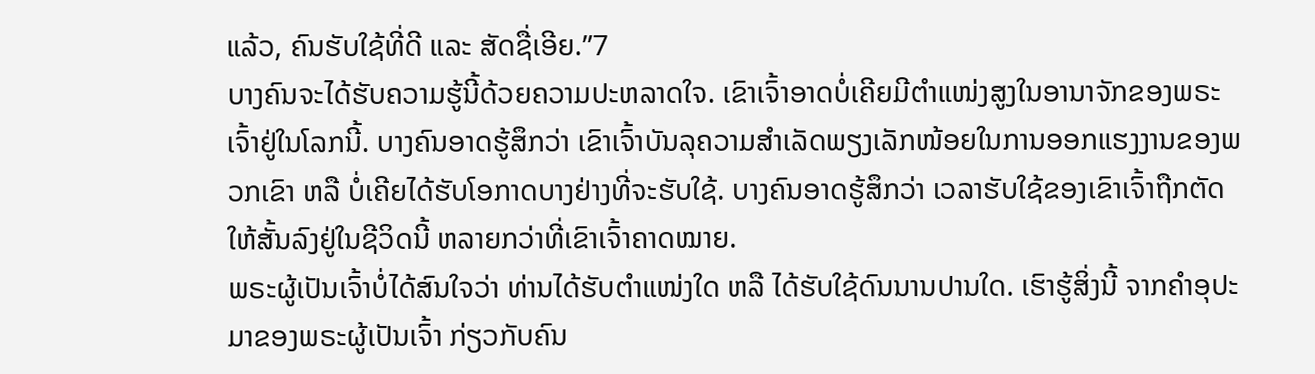ແລ້ວ, ຄົນຮັບໃຊ້ທີ່ດີ ແລະ ສັດຊື່ເອີຍ.”7
ບາງຄົນຈະໄດ້ຮັບຄວາມຮູ້ນີ້ດ້ວຍຄວາມປະຫລາດໃຈ. ເຂົາເຈົ້າອາດບໍ່ເຄີຍມີຕຳແໜ່ງສູງໃນອານາຈັກຂອງພຣະເຈົ້າຢູ່ໃນໂລກນີ້. ບາງຄົນອາດຮູ້ສຶກວ່າ ເຂົາເຈົ້າບັນລຸຄວາມສຳເລັດພຽງເລັກໜ້ອຍໃນການອອກແຮງງານຂອງພວກເຂົາ ຫລື ບໍ່ເຄີຍໄດ້ຮັບໂອກາດບາງຢ່າງທີ່ຈະຮັບໃຊ້. ບາງຄົນອາດຮູ້ສຶກວ່າ ເວລາຮັບໃຊ້ຂອງເຂົາເຈົ້າຖືກຕັດໃຫ້ສັ້ນລົງຢູ່ໃນຊີວິດນີ້ ຫລາຍກວ່າທີ່ເຂົາເຈົ້າຄາດໝາຍ.
ພຣະຜູ້ເປັນເຈົ້າບໍ່ໄດ້ສົນໃຈວ່າ ທ່ານໄດ້ຮັບຕຳແໜ່ງໃດ ຫລື ໄດ້ຮັບໃຊ້ດົນນານປານໃດ. ເຮົາຮູ້ສິ່ງນີ້ ຈາກຄຳອຸປະມາຂອງພຣະຜູ້ເປັນເຈົ້າ ກ່ຽວກັບຄົນ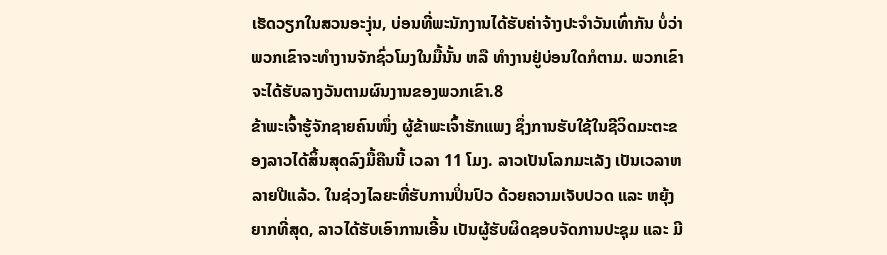ເຮັດວຽກໃນສວນອະງຸ່ນ, ບ່ອນທີ່ພະນັກງານໄດ້ຮັບຄ່າຈ້າງປະຈຳວັນເທົ່າກັນ ບໍ່ວ່າພວກເຂົາຈະທຳງານຈັກຊົ່ວໂມງໃນມື້ນັ້ນ ຫລື ທຳງານຢູ່ບ່ອນໃດກໍຕາມ. ພວກເຂົາຈະໄດ້ຮັບລາງວັນຕາມຜົນງານຂອງພວກເຂົາ.8
ຂ້າພະເຈົ້າຮູ້ຈັກຊາຍຄົນໜຶ່ງ ຜູ້ຂ້າພະເຈົ້າຮັກແພງ ຊຶ່ງການຮັບໃຊ້ໃນຊີວິດມະຕະຂອງລາວໄດ້ສິ້ນສຸດລົງມື້ຄືນນີ້ ເວລາ 11 ໂມງ. ລາວເປັນໂລກມະເລັງ ເປັນເວລາຫລາຍປີແລ້ວ. ໃນຊ່ວງໄລຍະທີ່ຮັບການປິ່ນປົວ ດ້ວຍຄວາມເຈັບປວດ ແລະ ຫຍຸ້ງຍາກທີ່ສຸດ, ລາວໄດ້ຮັບເອົາການເອີ້ນ ເປັນຜູ້ຮັບຜິດຊອບຈັດການປະຊຸມ ແລະ ມີ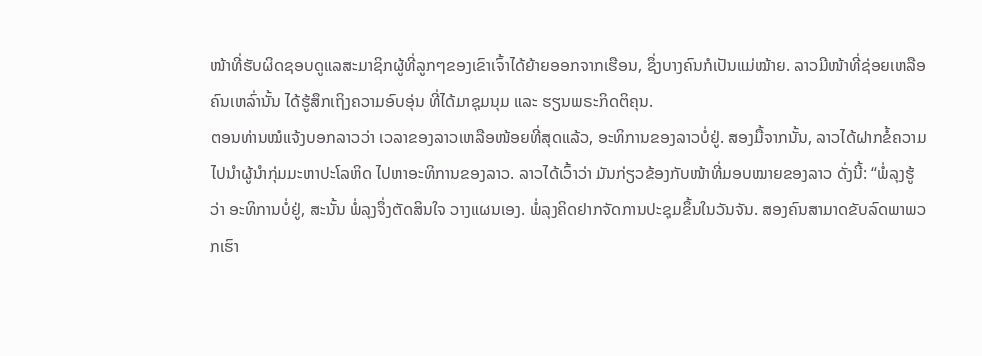ໜ້າທີ່ຮັບຜິດຊອບດູແລສະມາຊິກຜູ້ທີ່ລູກໆຂອງເຂົາເຈົ້າໄດ້ຍ້າຍອອກຈາກເຮືອນ, ຊຶ່ງບາງຄົນກໍເປັນແມ່ໝ້າຍ. ລາວມີໜ້າທີ່ຊ່ອຍເຫລືອຄົນເຫລົ່ານັ້ນ ໄດ້ຮູ້ສຶກເຖິງຄວາມອົບອຸ່ນ ທີ່ໄດ້ມາຊຸມນຸມ ແລະ ຮຽນພຣະກິດຕິຄຸນ.
ຕອນທ່ານໝໍແຈ້ງບອກລາວວ່າ ເວລາຂອງລາວເຫລືອໜ້ອຍທີ່ສຸດແລ້ວ, ອະທິການຂອງລາວບໍ່ຢູ່. ສອງມື້ຈາກນັ້ນ, ລາວໄດ້ຝາກຂໍ້ຄວາມໄປນຳຜູ້ນຳກຸ່ມມະຫາປະໂລຫິດ ໄປຫາອະທິການຂອງລາວ. ລາວໄດ້ເວົ້າວ່າ ມັນກ່ຽວຂ້ອງກັບໜ້າທີ່ມອບໝາຍຂອງລາວ ດັ່ງນີ້: “ພໍ່ລຸງຮູ້ວ່າ ອະທິການບໍ່ຢູ່, ສະນັ້ນ ພໍ່ລຸງຈຶ່ງຕັດສິນໃຈ ວາງແຜນເອງ. ພໍ່ລຸງຄິດຢາກຈັດການປະຊຸມຂຶ້ນໃນວັນຈັນ. ສອງຄົນສາມາດຂັບລົດພາພວກເຮົາ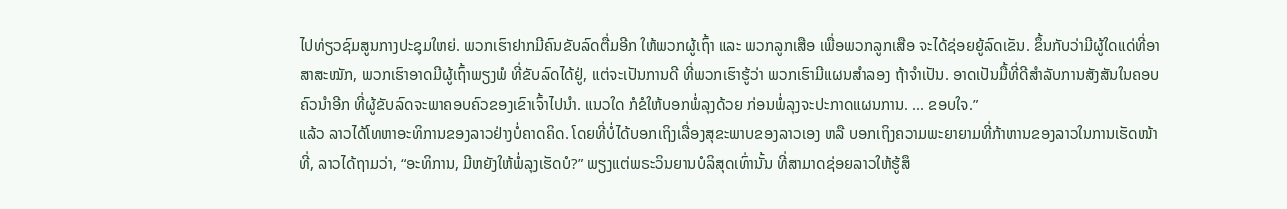ໄປທ່ຽວຊົມສູນກາງປະຊຸມໃຫຍ່. ພວກເຮົາຢາກມີຄົນຂັບລົດຕື່ມອີກ ໃຫ້ພວກຜູ້ເຖົ້າ ແລະ ພວກລູກເສືອ ເພື່ອພວກລູກເສືອ ຈະໄດ້ຊ່ອຍຍູ້ລົດເຂັນ. ຂຶ້ນກັບວ່າມີຜູ້ໃດແດ່ທີ່ອາສາສະໝັກ, ພວກເຮົາອາດມີຜູ້ເຖົ້າພຽງພໍ ທີ່ຂັບລົດໄດ້ຢູ່, ແຕ່ຈະເປັນການດີ ທີ່ພວກເຮົາຮູ້ວ່າ ພວກເຮົາມີແຜນສຳລອງ ຖ້າຈຳເປັນ. ອາດເປັນມື້ທີ່ດີສຳລັບການສັງສັນໃນຄອບຄົວນຳອີກ ທີ່ຜູ້ຂັບລົດຈະພາຄອບຄົວຂອງເຂົາເຈົ້າໄປນຳ. ແນວໃດ ກໍຂໍໃຫ້ບອກພໍ່ລຸງດ້ວຍ ກ່ອນພໍ່ລຸງຈະປະກາດແຜນການ. ... ຂອບໃຈ.”
ແລ້ວ ລາວໄດ້ໂທຫາອະທິການຂອງລາວຢ່າງບໍ່ຄາດຄິດ. ໂດຍທີ່ບໍ່ໄດ້ບອກເຖິງເລື່ອງສຸຂະພາບຂອງລາວເອງ ຫລື ບອກເຖິງຄວາມພະຍາຍາມທີ່ກ້າຫານຂອງລາວໃນການເຮັດໜ້າທີ່, ລາວໄດ້ຖາມວ່າ, “ອະທິການ, ມີຫຍັງໃຫ້ພໍ່ລຸງເຮັດບໍ?” ພຽງແຕ່ພຣະວິນຍານບໍລິສຸດເທົ່ານັ້ນ ທີ່ສາມາດຊ່ອຍລາວໃຫ້ຮູ້ສຶ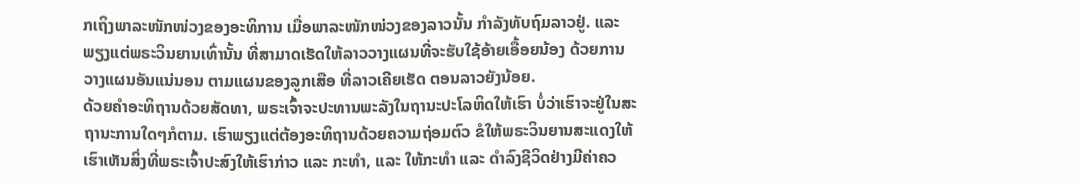ກເຖິງພາລະໜັກໜ່ວງຂອງອະທິການ ເມື່ອພາລະໜັກໜ່ວງຂອງລາວນັ້ນ ກຳລັງທັບຖົມລາວຢູ່. ແລະ ພຽງແຕ່ພຣະວິນຍານເທົ່ານັ້ນ ທີ່ສາມາດເຮັດໃຫ້ລາວວາງແຜນທີ່ຈະຮັບໃຊ້ອ້າຍເອື້ອຍນ້ອງ ດ້ວຍການວາງແຜນອັນແນ່ນອນ ຕາມແຜນຂອງລູກເສືອ ທີ່ລາວເຄີຍເຮັດ ຕອນລາວຍັງນ້ອຍ.
ດ້ວຍຄຳອະທິຖານດ້ວຍສັດທາ, ພຣະເຈົ້າຈະປະທານພະລັງໃນຖານະປະໂລຫິດໃຫ້ເຮົາ ບໍ່ວ່າເຮົາຈະຢູ່ໃນສະຖານະການໃດໆກໍຕາມ. ເຮົາພຽງແຕ່ຕ້ອງອະທິຖານດ້ວຍຄວາມຖ່ອມຕົວ ຂໍໃຫ້ພຣະວິນຍານສະແດງໃຫ້ເຮົາເຫັນສິ່ງທີ່ພຣະເຈົ້າປະສົງໃຫ້ເຮົາກ່າວ ແລະ ກະທຳ, ແລະ ໃຫ້ກະທຳ ແລະ ດຳລົງຊີວິດຢ່າງມີຄ່າຄວ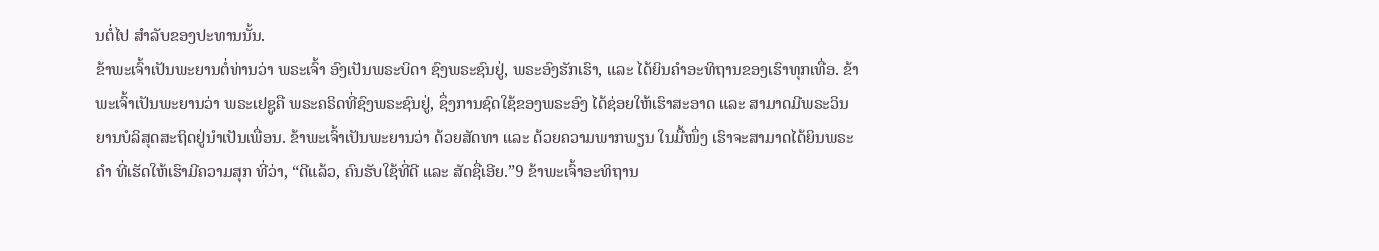ນຕໍ່ໄປ ສຳລັບຂອງປະທານນັ້ນ.
ຂ້າພະເຈົ້າເປັນພະຍານຕໍ່ທ່ານວ່າ ພຣະເຈົ້າ ອົງເປັນພຣະບິດາ ຊົງພຣະຊົນຢູ່, ພຣະອົງຮັກເຮົາ, ແລະ ໄດ້ຍິນຄຳອະທິຖານຂອງເຮົາທຸກເທື່ອ. ຂ້າພະເຈົ້າເປັນພະຍານວ່າ ພຣະເຢຊູຄື ພຣະຄຣິດທີ່ຊົງພຣະຊົນຢູ່, ຊຶ່ງການຊົດໃຊ້ຂອງພຣະອົງ ໄດ້ຊ່ອຍໃຫ້ເຮົາສະອາດ ແລະ ສາມາດມີພຣະວິນຍານບໍລິສຸດສະຖິດຢູ່ນຳເປັນເພື່ອນ. ຂ້າພະເຈົ້າເປັນພະຍານວ່າ ດ້ວຍສັດທາ ແລະ ດ້ວຍຄວາມພາກພຽນ ໃນມື້ໜຶ່ງ ເຮົາຈະສາມາດໄດ້ຍິນພຣະຄຳ ທີ່ເຮັດໃຫ້ເຮົາມີຄວາມສຸກ ທີ່ວ່າ, “ດີແລ້ວ, ຄົນຮັບໃຊ້ທີ່ດີ ແລະ ສັດຊື່ເອີຍ.”9 ຂ້າພະເຈົ້າອະທິຖານ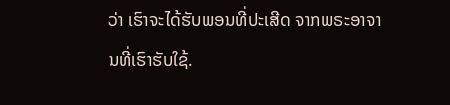ວ່າ ເຮົາຈະໄດ້ຮັບພອນທີ່ປະເສີດ ຈາກພຣະອາຈານທີ່ເຮົາຮັບໃຊ້.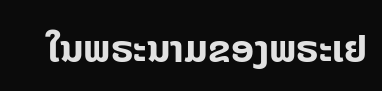ໃນພຣະນາມຂອງພຣະເຢ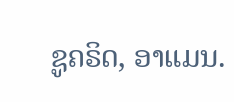ຊູຄຣິດ, ອາແມນ.